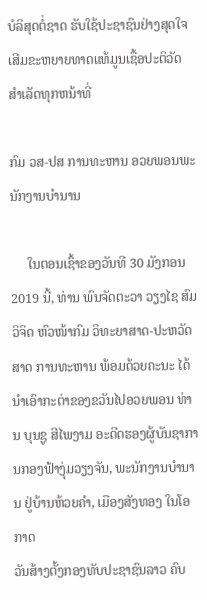ບໍລິສຸດຕໍ່ຊາດ ຮັບໃຊ້ປະຊາຊົນຢ່າງສຸດໃຈ ເສີມຂະຫຍາຍທາດແທ້ມູນເຊື້ອປະຕິວັດ ສໍາເລັດທຸກຫນ້າທີ່

ກົມ ວສ-ປສ ການທະຫານ ອວຍພອນພະນັກງານບຳນານ

     ໃນຕອນເຊົ້າຂອງວັນທີ 30 ມັງກອນ 2019 ນີ້, ທ່ານ ພົນຈັດຕະວາ ວຽງໄຊ ສົມວິຈິດ ຫົວໜ້າກົມ ວິທະຍາສາດ-ປະຫວັດສາດ ການທະຫານ ພ້ອມດ້ວຍຄະນະ ໄດ້
ນຳເອົາກະຕ່າຂອງຂວັນໄປອວຍພອນ ທ່ານ ບຸນຊູ ສີໄພງາມ ອະດີດຮອງຜູ້ບັນຊາການກອງຟ້າງຸ່ມວຽງຈັນ, ພະນັກງານບຳນານ ຢູ່ບ້ານຫ້ວຍຄຳ, ເມືອງສັງທອງ ໃນໂອກາດ
ວັນສ້າງຕັ້ງກອງທັບປະຊາຊົນລາວ ຄົບ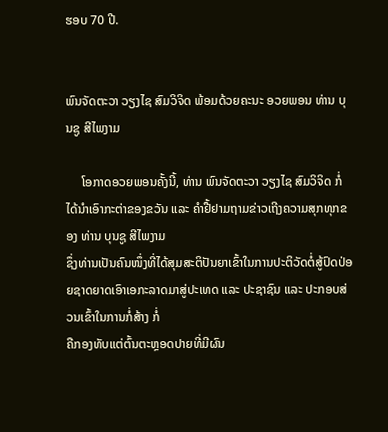ຮອບ 70 ປີ.


ພົນຈັດຕະວາ ວຽງໄຊ ສົມວິຈິດ ພ້ອມດ້ວຍຄະນະ ອວຍພອນ ທ່ານ ບຸນຊູ ສີໄພງາມ

     ໂອກາດອວຍພອນຄັ້ງນີ້, ທ່ານ ພົນຈັດຕະວາ ວຽງໄຊ ສົມວິຈິດ ກໍ່ໄດ້ນຳເອົາກະຕ່າຂອງຂວັນ ແລະ ຄຳຢື້ຢາມຖາມຂ່າວເຖີງຄວາມສຸກທຸກຂອງ ທ່ານ ບຸນຊູ ສີໄພງາມ
ຊຶ່ງທ່ານເປັນຄົນໜຶ່ງທີ່ໄດ້ສຸມສະຕິປັນຍາເຂົ້າໃນການປະຕິວັດຕໍ່ສູ້ປົດປ່ອຍຊາດຍາດເອົາເອກະລາດມາສູ່ປະເທດ ແລະ ປະຊາຊົນ ແລະ ປະກອບສ່ວນເຂົ້າໃນການກໍ່ສ້າງ ກໍ່
ຄືກອງທັບແຕ່ຕົ້ນຕະຫຼອດປາຍທີ່ມີຜົນ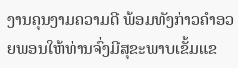ງານຄຸນງາມຄວາມດີ ພ້ອມທັງກ່າວຄຳອວຍພອນໃຫ້ທ່ານຈົ່ງມີສຸຂະພາບເຂັ້ມແຂ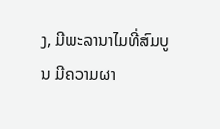ງ, ມີພະລານາໄມທີ່ສົມບູນ ມີຄວາມຜາ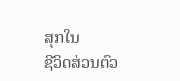ສຸກໃນ
ຊີວິດສ່ວນຕົວ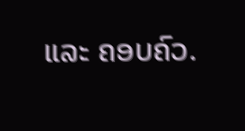ແລະ ຄອບຄົວ.